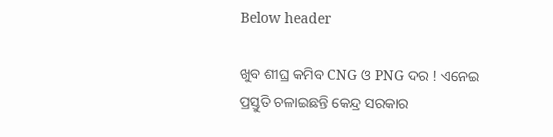Below header

ଖୁବ ଶୀଘ୍ର କମିବ CNG ଓ PNG ଦର ! ଏନେଇ ପ୍ରସ୍ତୁତି ଚଳାଇଛନ୍ତି କେନ୍ଦ୍ର ସରକାର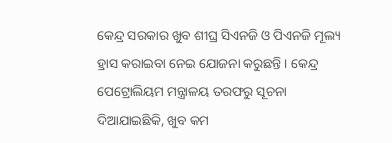କେନ୍ଦ୍ର ସରକାର ଖୁବ ଶୀଘ୍ର ସିଏନଜି ଓ ପିଏନଜି ମୂଲ୍ୟ ହ୍ରାସ କରାଇବା ନେଇ ଯୋଜନା କରୁଛନ୍ତି । କେନ୍ଦ୍ର ପେଟ୍ରୋଲିୟମ ମନ୍ତ୍ରାଳୟ ତରଫରୁ ସୂଚନା ଦିଆଯାଇଛିକି, ଖୁବ କମ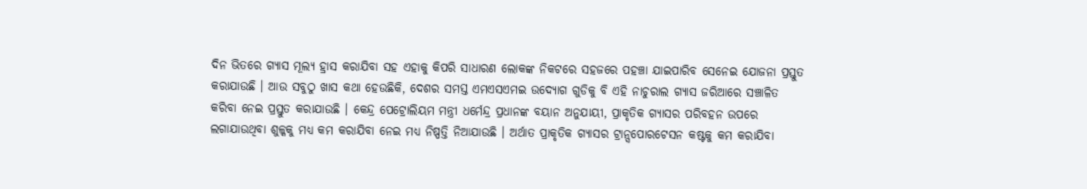ଦିନ ଭିତରେ ଗ୍ୟାସ ମୂଲ୍ୟ ହ୍ରାସ କରାଯିବା ସହ ଏହାକୁ କିପରି ସାଧାରଣ ଲୋକଙ୍କ ନିକଟରେ ସହଜରେ ପହଞ୍ଚା ଯାଇପାରିବ ସେନେଇ ଯୋଜନା ପ୍ରସ୍ତୁତ କରାଯାଉଛି । ଆଉ ସବୁଠୁ ଖାସ କଥା ହେଉଛିକି, ଦେଶର ସମସ୍ତ ଏମଏସଏମଇ ଉଦ୍ୟୋଗ ଗୁଡିକୁ ବି ଏହି ନାଚୁରାଲ ଗ୍ୟାସ ଜରିଆରେ ସଞ୍ଚାଳିତ କରିବା ନେଇ ପ୍ରସ୍ତୁତ କରାଯାଉଛି । କେନ୍ଦ୍ର ପେଟ୍ରୋଲିୟମ ମନ୍ତ୍ରୀ ଧର୍ମେନ୍ଦ୍ର ପ୍ରଧାନଙ୍କ ବୟାନ ଅନୁଯାୟୀ, ପ୍ରାକୃତିକ ଗ୍ୟାସର ପରିବହନ ଉପରେ ଲଗାଯାଉଥିବା ଶୁଳ୍କକୁ ମଧ୍ୟ କମ କରାଯିବା ନେଇ ମଧ୍ୟ ନିଷ୍ପତ୍ତି ନିଆଯାଉଛି । ଅର୍ଥାତ ପ୍ରାକୃତିକ ଗ୍ୟାସର ଟ୍ରାନ୍ସପୋରଟେସନ କଷ୍ଟକୁ କମ କରାଯିବା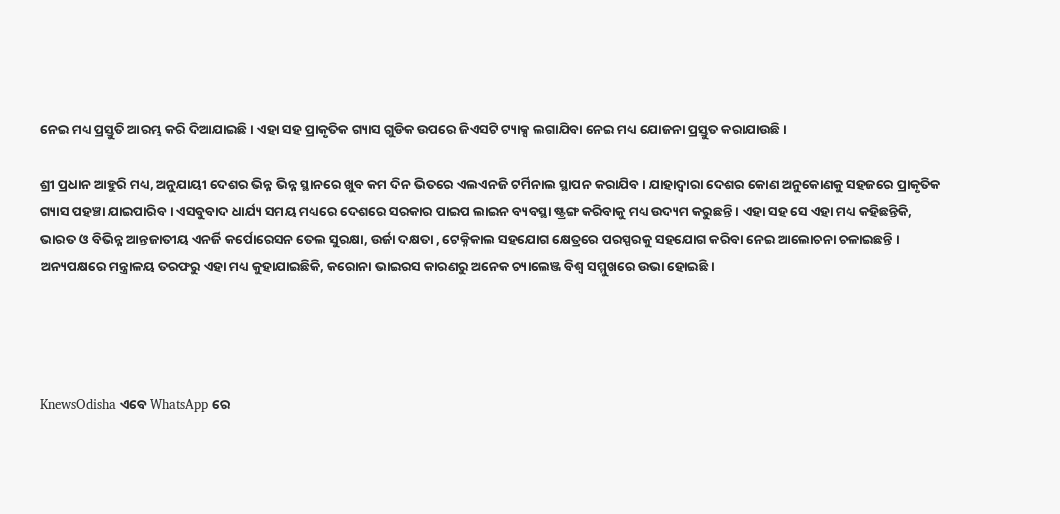ନେଇ ମଧ୍ୟ ପ୍ରସ୍ତୁତି ଆରମ୍ଭ କରି ଦିଆଯାଇଛି । ଏହା ସହ ପ୍ରାକୃତିକ ଗ୍ୟାସ ଗୁଡିକ ଉପରେ ଜିଏସଟି ଟ୍ୟାକ୍ସ ଲଗାଯିବା ନେଇ ମଧ୍ୟ ଯୋଜନା ପ୍ରସ୍ତୁତ କରାଯାଉଛି ।

ଶ୍ରୀ ପ୍ରଧାନ ଆହୁରି ମଧ୍ୟ, ଅନୁଯାୟୀ ଦେଶର ଭିନ୍ନ ଭିନ୍ନ ସ୍ଥାନରେ ଖୁବ କମ ଦିନ ଭିତରେ ଏଲଏନଜି ଟର୍ମିନାଲ ସ୍ଥାପନ କରାଯିବ । ଯାହାଦ୍ୱାରା ଦେଶର କୋଣ ଅନୁକୋଣକୁ ସହଜରେ ପ୍ରାକୃତିକ ଗ୍ୟାସ ପହଞ୍ଚା ଯାଇପାରିବ । ଏସବୁବାଦ ଧାର୍ଯ୍ୟ ସମୟ ମଧ୍ୟରେ ଦେଶରେ ସରକାର ପାଇପ ଲାଇନ ବ୍ୟବସ୍ଥା ଷ୍ଟ୍ରଙ୍ଗ କରିବାକୁ ମଧ୍ୟ ଉଦ୍ୟମ କରୁଛନ୍ତି । ଏହା ସହ ସେ ଏହା ମଧ୍ୟ କହିଛନ୍ତିକି, ଭାରତ ଓ ବିଭିନ୍ନ ଆନ୍ତଜାତୀୟ ଏନର୍ଜି କର୍ପୋରେସନ ତେଲ ସୁରକ୍ଷା, ଉର୍ଜା ଦକ୍ଷତା , ଟେକ୍ନିକାଲ ସହଯୋଗ କ୍ଷେତ୍ରରେ ପରସ୍ପରକୁ ସହଯୋଗ କରିବା ନେଇ ଆଲୋଚନା ଚଳାଇଛନ୍ତି । ଅନ୍ୟପକ୍ଷରେ ମନ୍ତ୍ରାଳୟ ତରଫରୁ ଏହା ମଧ୍ୟ କୁହାଯାଇଛିକି, କରୋନା ଭାଇରସ କାରଣରୁ ଅନେକ ଚ୍ୟାଲେଞ୍ଜ ବିଶ୍ୱ ସମ୍ମୁଖରେ ଉଭା ହୋଇଛି ।




KnewsOdisha ଏବେ WhatsApp ରେ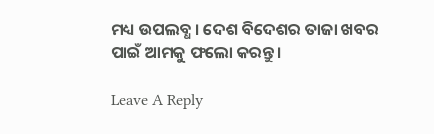ମଧ୍ୟ ଉପଲବ୍ଧ । ଦେଶ ବିଦେଶର ତାଜା ଖବର ପାଇଁ ଆମକୁ ଫଲୋ କରନ୍ତୁ ।

Leave A Reply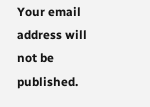Your email address will not be published.